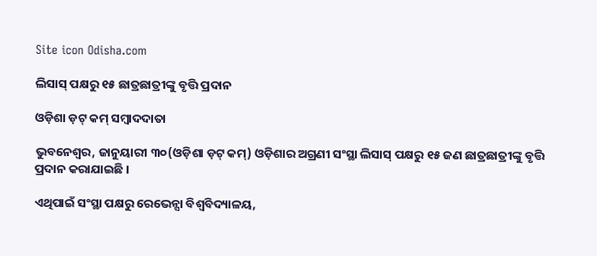Site icon Odisha.com

ଲିସାସ୍ ପକ୍ଷରୁ ୧୫ ଛାତ୍ରଛାତ୍ରୀଙ୍କୁ ବୃତ୍ତି ପ୍ରଦାନ

ଓଡ଼ିଶା ଡ଼ଟ୍ କମ୍ ସମ୍ବାଦଦାତା

ଭୁବନେଶ୍ୱର, ଜାନୁୟାରୀ ୩୦(ଓଡ଼ିଶା ଡ଼ଟ୍ କମ୍) ଓଡ଼ିଶାର ଅଗ୍ରଣୀ ସଂସ୍ଥା ଲିସାସ୍ ପକ୍ଷରୁ ୧୫ ଜଣ ଛାତ୍ରଛାତ୍ରୀଙ୍କୁ ବୃତ୍ତି ପ୍ରଦାନ କରାଯାଇଛି ।

ଏଥିପାଇଁ ସଂସ୍ଥା ପକ୍ଷରୁ ରେଭେନ୍ସା ବିଶ୍ୱବିଦ୍ୟାଳୟ,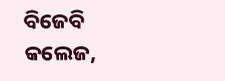ବିଜେବି କଲେଜ,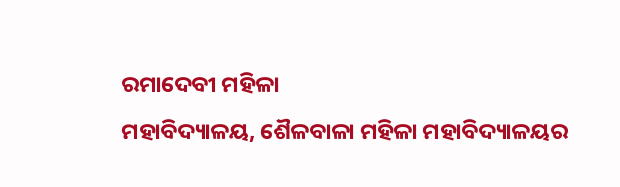ରମାଦେବୀ ମହିଳା
ମହାବିଦ୍ୟାଳୟ, ଶୈଳବାଳା ମହିଳା ମହାବିଦ୍ୟାଳୟର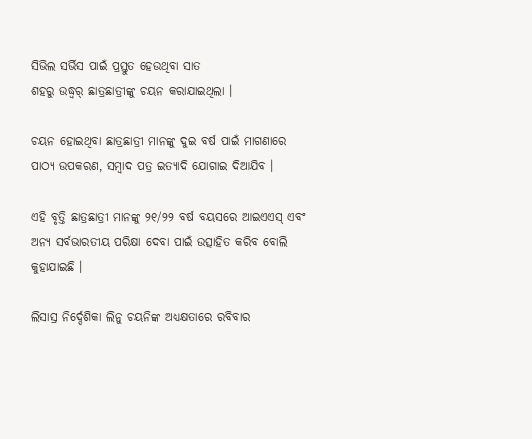ସିଭିଲ ସର୍ଭିସ ପାଇଁ ପ୍ରସ୍ତୁତ ହେଉଥିବା ସାତ
ଶହରୁ ଉଦ୍ଧ୍ୱର୍ ଛାତ୍ରଛାତ୍ରୀଙ୍କୁ ଚୟନ କରାଯାଇଥିଲା ।

ଚୟନ ହୋଇଥିବା ଛାତ୍ରଛାତ୍ରୀ ମାନଙ୍କୁ ଦୁଇ ବର୍ଷ ପାଇଁ ମାଗଣାରେ ପାଠ୍ୟ ଉପକରଣ, ସମ୍ବାଦ ପତ୍ର ଇତ୍ୟାଦି ଯୋଗାଇ ଦିଆଯିବ ।

ଏହି ବୃତ୍ତି ଛାତ୍ରଛାତ୍ରୀ ମାନଙ୍କୁ ୨୧/୨୨ ବର୍ଷ ବୟସରେ ଆଇଏଏସ୍ ଏବଂ ଅନ୍ୟ ସର୍ବଭାରତୀୟ ପରିକ୍ଷା ଦେବା ପାଇଁ ଉତ୍ସାହିତ କରିବ ବୋଲି କୁହାଯାଇଛି ।

ଲିସାସ୍ର ନିର୍ଦ୍ଦେଶିକା ଲିନୁ ଚୟନିଙ୍କ ଅଧ୍ୟକ୍ଷତାରେ ରବିବାର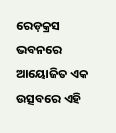ରେଡ଼କ୍ରସ ଭବନରେ ଆୟୋଜିତ ଏକ ଉତ୍ସବରେ ଏହି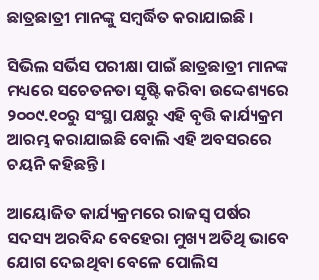ଛାତ୍ରଛାତ୍ରୀ ମାନଙ୍କୁ ସମ୍ବର୍ଦ୍ଧିତ କରାଯାଇଛି ।

ସିଭିଲ ସର୍ଭିସ ପରୀକ୍ଷା ପାଇଁ ଛାତ୍ରଛାତ୍ରୀ ମାନଙ୍କ ମଧ୍ୟରେ ସଚେତନତା ସୃଷ୍ଟି କରିବା ଉଦ୍ଦେଶ୍ୟରେ
୨୦୦୯.୧୦ରୁ ସଂସ୍ଥା ପକ୍ଷରୁ ଏହି ବୃତ୍ତି କାର୍ଯ୍ୟକ୍ରମ ଆରମ୍ଭ କରାଯାଇଛି ବୋଲି ଏହି ଅବସରରେ ଚୟନି କହିଛନ୍ତି ।

ଆୟୋଜିତ କାର୍ଯ୍ୟକ୍ରମରେ ରାଜସ୍ୱ ପର୍ଷର ସଦସ୍ୟ ଅରବିନ୍ଦ ବେହେରା ମୁଖ୍ୟ ଅତିଥି ଭାବେ ଯୋଗ ଦେଇଥିବା ବେଳେ ପୋଲିସ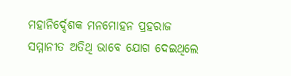ମହାନିର୍ଦ୍ଦେଶକ ମନମୋହନ ପ୍ରହରାଜ ସମ୍ମାନୀତ ଅତିଥି ଭାବେ ଯୋଗ ଦେଇଥିଲେ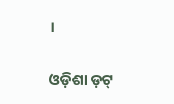।

ଓଡ଼ିଶା ଡ଼ଟ୍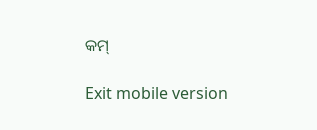କମ୍

Exit mobile version